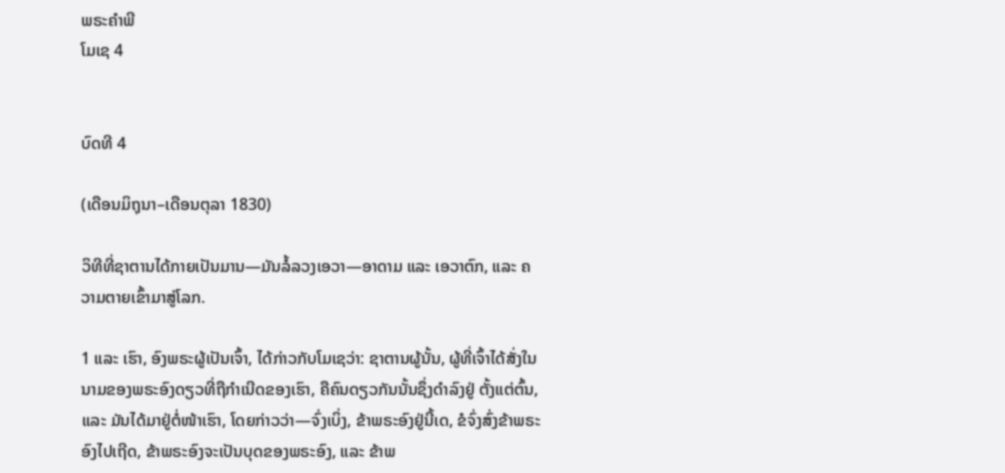ພຣະຄຳພີ
ໂມເຊ 4


ບົດທີ 4

(ເດືອນມິຖຸນາ–ເດືອນຕຸລາ 1830)

ວິທີທີ່ຊາຕານໄດ້ກາຍເປັນມານ—ມັນລໍ້ລວງເອວາ—ອາດາມ ແລະ ເອວາຕົກ, ແລະ ຄວາມຕາຍເຂົ້າມາສູ່ໂລກ.

1 ແລະ ເຮົາ, ອົງພຣະຜູ້ເປັນເຈົ້າ, ໄດ້ກ່າວກັບໂມເຊວ່າ: ຊາຕານຜູ້ນັ້ນ, ຜູ້ທີ່ເຈົ້າໄດ້ສັ່ງໃນນາມຂອງພຣະອົງດຽວທີ່ຖືກຳເນີດຂອງເຮົາ, ຄືຄົນດຽວກັນນັ້ນຊຶ່ງດຳລົງຢູ່ ຕັ້ງແຕ່ຕົ້ນ, ແລະ ມັນໄດ້ມາຢູ່ຕໍ່ໜ້າເຮົາ, ໂດຍກ່າວວ່າ—ຈົ່ງເບິ່ງ, ຂ້າພຣະອົງຢູ່ນີ້ເດ, ຂໍຈົ່ງສົ່ງຂ້າພຣະອົງໄປເຖີດ, ຂ້າພຣະອົງຈະເປັນບຸດຂອງພຣະອົງ, ແລະ ຂ້າພ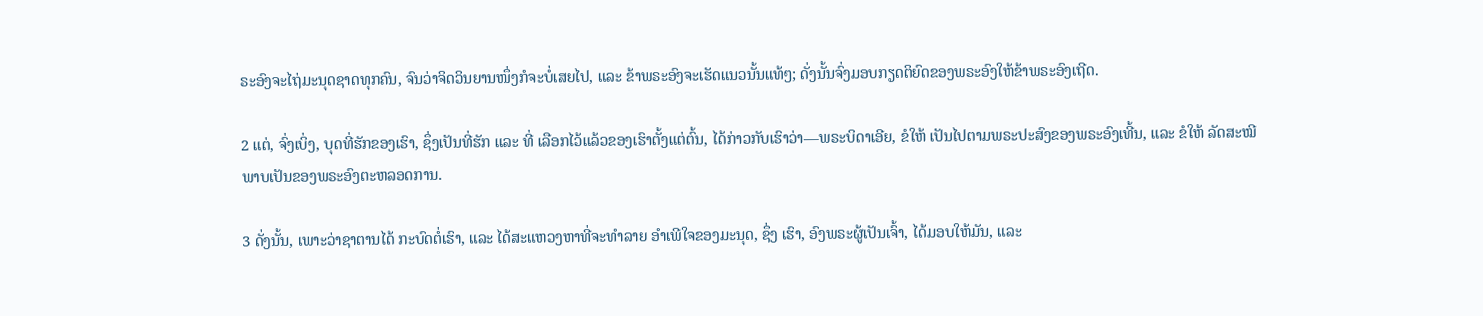ຣະອົງຈະໄຖ່ມະນຸດຊາດທຸກຄົນ, ຈົນວ່າຈິດວິນຍານໜຶ່ງກໍຈະບໍ່ເສຍໄປ, ແລະ ຂ້າພຣະອົງຈະເຮັດແນວນັ້ນແທ້ໆ; ດັ່ງນັ້ນຈົ່ງມອບກຽດຕິຍົດຂອງພຣະອົງໃຫ້ຂ້າພຣະອົງເຖີດ.

2 ແຕ່, ຈົ່ງເບິ່ງ, ບຸດທີ່ຮັກຂອງເຮົາ, ຊຶ່ງເປັນທີ່ຮັກ ແລະ ທີ່ ເລືອກໄວ້ແລ້ວຂອງເຮົາຕັ້ງແຕ່ຕົ້ນ, ໄດ້ກ່າວກັບເຮົາວ່າ—ພຣະບິດາເອີຍ, ຂໍໃຫ້ ເປັນໄປຕາມພຣະປະສົງຂອງພຣະອົງເທີ້ນ, ແລະ ຂໍໃຫ້ ລັດສະໝີພາບເປັນຂອງພຣະອົງຕະຫລອດການ.

3 ດັ່ງນັ້ນ, ເພາະວ່າຊາຕານໄດ້ ກະບົດຕໍ່ເຮົາ, ແລະ ໄດ້ສະແຫວງຫາທີ່ຈະທຳລາຍ ອຳເພີໃຈຂອງມະນຸດ, ຊຶ່ງ ເຮົາ, ອົງພຣະຜູ້ເປັນເຈົ້າ, ໄດ້ມອບໃຫ້ມັນ, ແລະ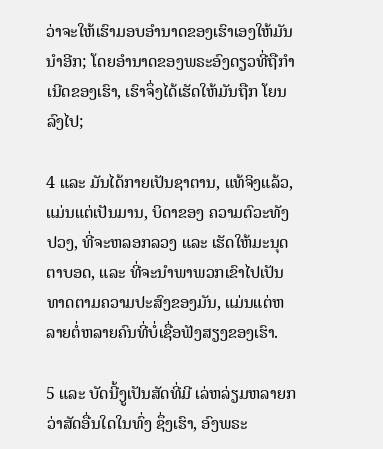ວ່າຈະໃຫ້ເຮົາມອບອຳນາດຂອງເຮົາເອງໃຫ້ມັນນຳອີກ; ໂດຍອຳນາດຂອງພຣະອົງດຽວທີ່ຖືກຳເນີດຂອງເຮົາ, ເຮົາຈຶ່ງໄດ້ເຮັດໃຫ້ມັນຖືກ ໂຍນລົງໄປ;

4 ແລະ ມັນໄດ້ກາຍເປັນຊາຕານ, ແທ້ຈິງແລ້ວ, ແມ່ນແຕ່ເປັນມານ, ບິດາຂອງ ຄວາມຕົວະທັງປວງ, ທີ່ຈະຫລອກລວງ ແລະ ເຮັດໃຫ້ມະນຸດຕາບອດ, ແລະ ທີ່ຈະນຳພາພວກເຂົາໄປເປັນທາດຕາມຄວາມປະສົງຂອງມັນ, ແມ່ນແຕ່ຫລາຍຕໍ່ຫລາຍຄົນທີ່ບໍ່ເຊື່ອຟັງສຽງຂອງເຮົາ.

5 ແລະ ບັດນີ້ງູເປັນສັດທີ່ມີ ເລ່ຫລ່ຽມຫລາຍກວ່າສັດອື່ນໃດໃນທົ່ງ ຊຶ່ງເຮົາ, ອົງພຣະ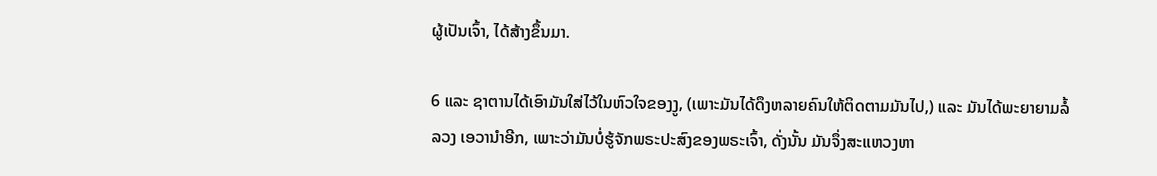ຜູ້ເປັນເຈົ້າ, ໄດ້ສ້າງຂຶ້ນມາ.

6 ແລະ ຊາຕານໄດ້ເອົາມັນໃສ່ໄວ້ໃນຫົວໃຈຂອງງູ, (ເພາະມັນໄດ້ດຶງຫລາຍຄົນໃຫ້ຕິດຕາມມັນໄປ,) ແລະ ມັນໄດ້ພະຍາຍາມລໍ້ລວງ ເອວານຳອີກ, ເພາະວ່າມັນບໍ່ຮູ້ຈັກພຣະປະສົງຂອງພຣະເຈົ້າ, ດັ່ງນັ້ນ ມັນຈຶ່ງສະແຫວງຫາ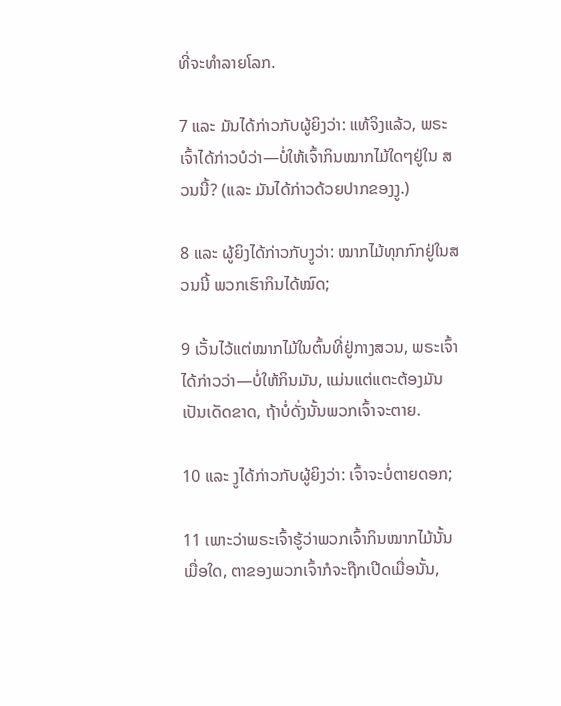ທີ່ຈະທຳລາຍໂລກ.

7 ແລະ ມັນໄດ້ກ່າວກັບຜູ້ຍິງວ່າ: ແທ້ຈິງແລ້ວ, ພຣະເຈົ້າໄດ້ກ່າວບໍວ່າ—ບໍ່ໃຫ້ເຈົ້າກິນໝາກໄມ້ໃດໆຢູ່ໃນ ສວນນີ້? (ແລະ ມັນໄດ້ກ່າວດ້ວຍປາກຂອງງູ.)

8 ແລະ ຜູ້ຍິງໄດ້ກ່າວກັບງູວ່າ: ໝາກໄມ້ທຸກກົກຢູ່ໃນສວນນີ້ ພວກເຮົາກິນໄດ້ໝົດ;

9 ເວັ້ນໄວ້ແຕ່ໝາກໄມ້ໃນຕົ້ນທີ່ຢູ່ກາງສວນ, ພຣະເຈົ້າໄດ້ກ່າວວ່າ—ບໍ່ໃຫ້ກິນມັນ, ແມ່ນແຕ່ແຕະຕ້ອງມັນເປັນເດັດຂາດ, ຖ້າບໍ່ດັ່ງນັ້ນພວກເຈົ້າຈະຕາຍ.

10 ແລະ ງູໄດ້ກ່າວກັບຜູ້ຍິງວ່າ: ເຈົ້າຈະບໍ່ຕາຍດອກ;

11 ເພາະວ່າພຣະເຈົ້າຮູ້ວ່າພວກເຈົ້າກິນໝາກໄມ້ນັ້ນເມື່ອໃດ, ຕາຂອງພວກເຈົ້າກໍຈະຖືກເປີດເມື່ອນັ້ນ,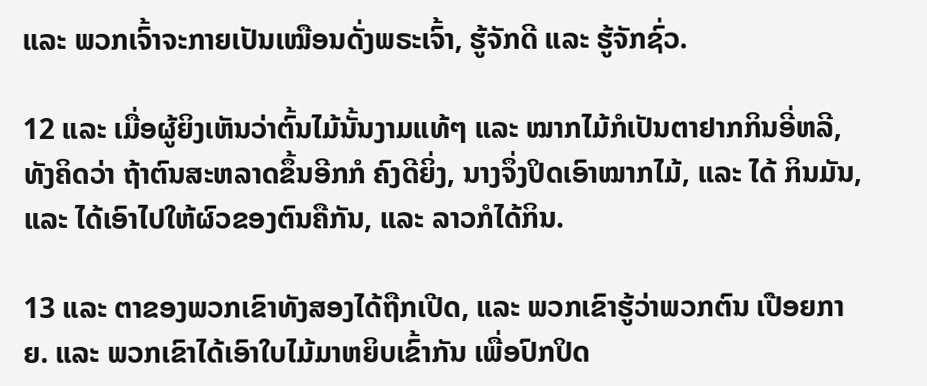ແລະ ພວກເຈົ້າຈະກາຍເປັນເໝືອນດັ່ງພຣະເຈົ້າ, ຮູ້ຈັກດີ ແລະ ຮູ້ຈັກຊົ່ວ.

12 ແລະ ເມື່ອຜູ້ຍິງເຫັນວ່າຕົ້ນໄມ້ນັ້ນງາມແທ້ໆ ແລະ ໝາກໄມ້ກໍເປັນຕາຢາກກິນອີ່ຫລີ, ທັງຄິດວ່າ ຖ້າຕົນສະຫລາດຂຶ້ນອີກກໍ ຄົງດີຍິ່ງ, ນາງຈຶ່ງປິດເອົາໝາກໄມ້, ແລະ ໄດ້ ກິນມັນ, ແລະ ໄດ້ເອົາໄປໃຫ້ຜົວຂອງຕົນຄືກັນ, ແລະ ລາວກໍໄດ້ກິນ.

13 ແລະ ຕາຂອງພວກເຂົາທັງສອງໄດ້ຖືກເປີດ, ແລະ ພວກເຂົາຮູ້ວ່າພວກຕົນ ເປືອຍກາຍ. ແລະ ພວກເຂົາໄດ້ເອົາໃບໄມ້ມາຫຍິບເຂົ້າກັນ ເພື່ອປົກປິດ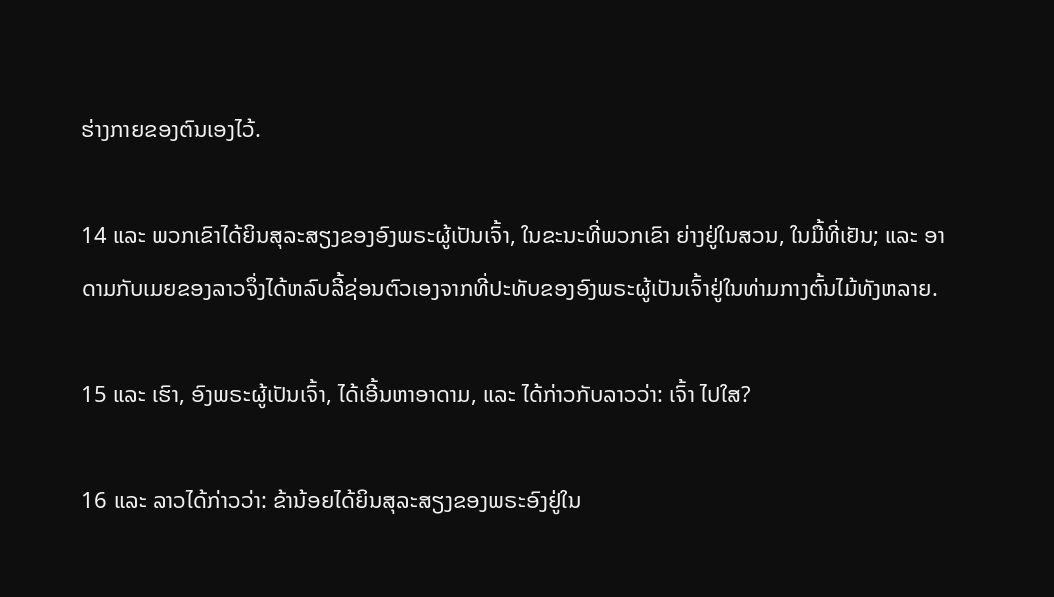ຮ່າງກາຍຂອງຕົນເອງໄວ້.

14 ແລະ ພວກເຂົາໄດ້ຍິນສຸລະສຽງຂອງອົງພຣະຜູ້ເປັນເຈົ້າ, ໃນຂະນະທີ່ພວກເຂົາ ຍ່າງຢູ່ໃນສວນ, ໃນມື້ທີ່ເຢັນ; ແລະ ອາດາມກັບເມຍຂອງລາວຈຶ່ງໄດ້ຫລົບລີ້ຊ່ອນຕົວເອງຈາກທີ່ປະທັບຂອງອົງພຣະຜູ້ເປັນເຈົ້າຢູ່ໃນທ່າມກາງຕົ້ນໄມ້ທັງຫລາຍ.

15 ແລະ ເຮົາ, ອົງພຣະຜູ້ເປັນເຈົ້າ, ໄດ້ເອີ້ນຫາອາດາມ, ແລະ ໄດ້ກ່າວກັບລາວວ່າ: ເຈົ້າ ໄປໃສ?

16 ແລະ ລາວໄດ້ກ່າວວ່າ: ຂ້ານ້ອຍໄດ້ຍິນສຸລະສຽງຂອງພຣະອົງຢູ່ໃນ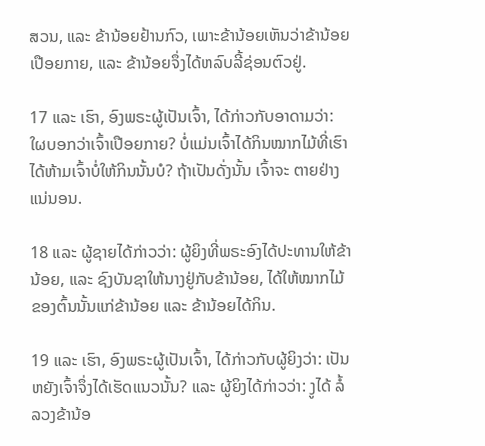ສວນ, ແລະ ຂ້ານ້ອຍຢ້ານກົວ, ເພາະຂ້ານ້ອຍເຫັນວ່າຂ້ານ້ອຍເປືອຍກາຍ, ແລະ ຂ້ານ້ອຍຈຶ່ງໄດ້ຫລົບລີ້ຊ່ອນຕົວຢູ່.

17 ແລະ ເຮົາ, ອົງພຣະຜູ້ເປັນເຈົ້າ, ໄດ້ກ່າວກັບອາດາມວ່າ: ໃຜບອກວ່າເຈົ້າເປືອຍກາຍ? ບໍ່ແມ່ນເຈົ້າໄດ້ກິນໝາກໄມ້ທີ່ເຮົາໄດ້ຫ້າມເຈົ້າບໍ່ໃຫ້ກິນນັ້ນບໍ? ຖ້າເປັນດັ່ງນັ້ນ ເຈົ້າຈະ ຕາຍຢ່າງແນ່ນອນ.

18 ແລະ ຜູ້ຊາຍໄດ້ກ່າວວ່າ: ຜູ້ຍິງທີ່ພຣະອົງໄດ້ປະທານໃຫ້ຂ້ານ້ອຍ, ແລະ ຊົງບັນຊາໃຫ້ນາງຢູ່ກັບຂ້ານ້ອຍ, ໄດ້ໃຫ້ໝາກໄມ້ຂອງຕົ້ນນັ້ນແກ່ຂ້ານ້ອຍ ແລະ ຂ້ານ້ອຍໄດ້ກິນ.

19 ແລະ ເຮົາ, ອົງພຣະຜູ້ເປັນເຈົ້າ, ໄດ້ກ່າວກັບຜູ້ຍິງວ່າ: ເປັນຫຍັງເຈົ້າຈຶ່ງໄດ້ເຮັດແນວນັ້ນ? ແລະ ຜູ້ຍິງໄດ້ກ່າວວ່າ: ງູໄດ້ ລໍ້ລວງຂ້ານ້ອ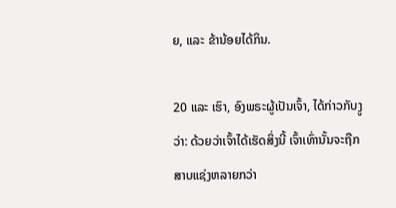ຍ, ແລະ ຂ້ານ້ອຍໄດ້ກິນ.

20 ແລະ ເຮົາ, ອົງພຣະຜູ້ເປັນເຈົ້າ, ໄດ້ກ່າວກັບງູວ່າ: ດ້ວຍວ່າເຈົ້າໄດ້ເຮັດສິ່ງນີ້ ເຈົ້າເທົ່ານັ້ນຈະຖືກ ສາບແຊ່ງຫລາຍກວ່າ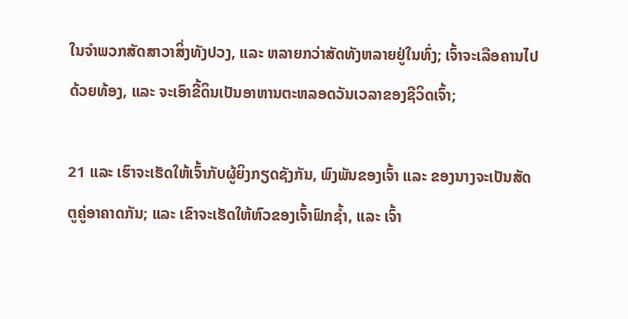ໃນຈຳພວກສັດສາວາສິ່ງທັງປວງ, ແລະ ຫລາຍກວ່າສັດທັງຫລາຍຢູ່ໃນທົ່ງ; ເຈົ້າຈະເລືອຄານໄປດ້ວຍທ້ອງ, ແລະ ຈະເອົາຂີ້ດິນເປັນອາຫານຕະຫລອດວັນເວລາຂອງຊີວິດເຈົ້າ;

21 ແລະ ເຮົາຈະເຮັດໃຫ້ເຈົ້າກັບຜູ້ຍິງກຽດຊັງກັນ, ພົງພັນຂອງເຈົ້າ ແລະ ຂອງນາງຈະເປັນສັດຕູຄູ່ອາຄາດກັນ; ແລະ ເຂົາຈະເຮັດໃຫ້ຫົວຂອງເຈົ້າຟົກຊ້ຳ, ແລະ ເຈົ້າ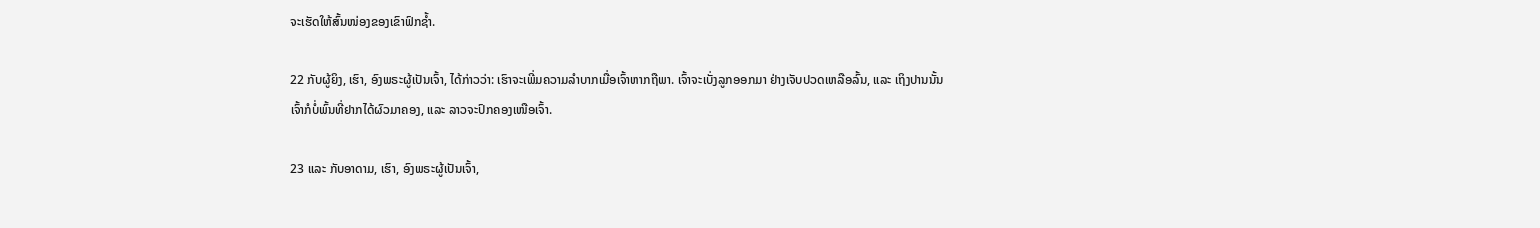ຈະເຮັດໃຫ້ສົ້ນໜ່ອງຂອງເຂົາຟົກຊ້ຳ.

22 ກັບຜູ້ຍິງ, ເຮົາ, ອົງພຣະຜູ້ເປັນເຈົ້າ, ໄດ້ກ່າວວ່າ: ເຮົາຈະເພີ່ມຄວາມລຳບາກເມື່ອເຈົ້າຫາກຖືພາ. ເຈົ້າຈະເບັ່ງລູກອອກມາ ຢ່າງເຈັບປວດເຫລືອລົ້ນ, ແລະ ເຖິງປານນັ້ນເຈົ້າກໍບໍ່ພົ້ນທີ່ຢາກໄດ້ຜົວມາຄອງ, ແລະ ລາວຈະປົກຄອງເໜືອເຈົ້າ.

23 ແລະ ກັບອາດາມ, ເຮົາ, ອົງພຣະຜູ້ເປັນເຈົ້າ,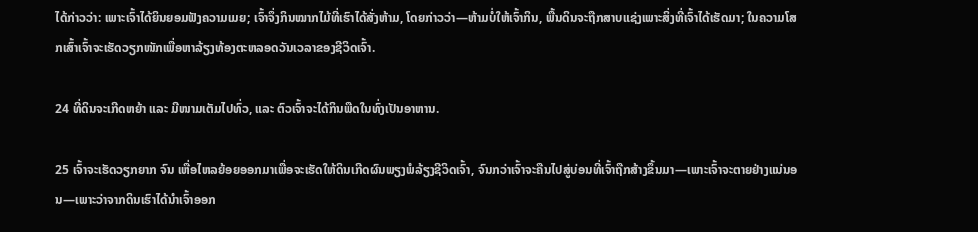ໄດ້ກ່າວວ່າ: ເພາະເຈົ້າໄດ້ຍິນຍອມຟັງຄວາມເມຍ; ເຈົ້າຈຶ່ງກິນໝາກໄມ້ທີ່ເຮົາໄດ້ສັ່ງຫ້າມ, ໂດຍກ່າວວ່າ—ຫ້າມບໍ່ໃຫ້ເຈົ້າກິນ, ພື້ນດິນຈະຖືກສາບແຊ່ງເພາະສິ່ງທີ່ເຈົ້າໄດ້ເຮັດມາ; ໃນຄວາມໂສກເສົ້າເຈົ້າຈະເຮັດວຽກໜັກເພື່ອຫາລ້ຽງທ້ອງຕະຫລອດວັນເວລາຂອງຊີວິດເຈົ້າ.

24 ທີ່ດິນຈະເກີດຫຍ້າ ແລະ ມີໜາມເຕັມໄປທົ່ວ, ແລະ ຕົວເຈົ້າຈະໄດ້ກິນພືດໃນທົ່ງເປັນອາຫານ.

25 ເຈົ້າຈະເຮັດວຽກຍາກ ຈົນ ເຫື່ອໄຫລຍ້ອຍອອກມາເພື່ອຈະເຮັດໃຫ້ດິນເກີດຜົນພຽງພໍລ້ຽງຊີວິດເຈົ້າ, ຈົນກວ່າເຈົ້າຈະຄືນໄປສູ່ບ່ອນທີ່ເຈົ້າຖືກສ້າງຂຶ້ນມາ—ເພາະເຈົ້າຈະຕາຍຢ່າງແນ່ນອນ—ເພາະວ່າຈາກດິນເຮົາໄດ້ນຳເຈົ້າອອກ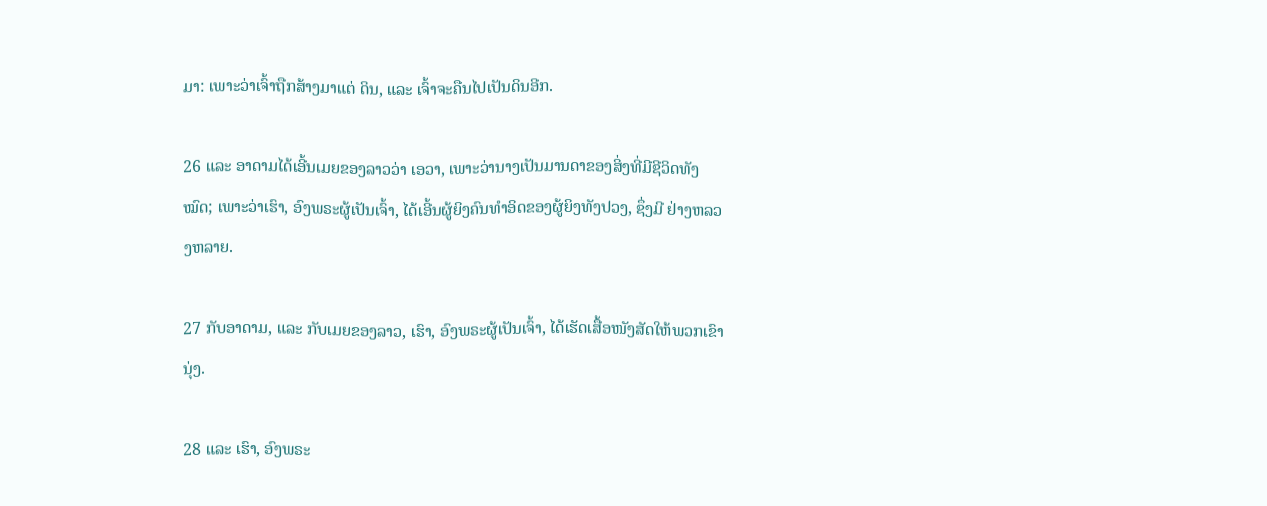ມາ: ເພາະວ່າເຈົ້າຖືກສ້າງມາແຕ່ ດິນ, ແລະ ເຈົ້າຈະຄືນໄປເປັນດິນອີກ.

26 ແລະ ອາດາມໄດ້ເອີ້ນເມຍຂອງລາວວ່າ ເອວາ, ເພາະວ່ານາງເປັນມານດາຂອງສິ່ງທີ່ມີຊີວິດທັງໝົດ; ເພາະວ່າເຮົາ, ອົງພຣະຜູ້ເປັນເຈົ້າ, ໄດ້ເອີ້ນຜູ້ຍິງຄົນທຳອິດຂອງຜູ້ຍິງທັງປວງ, ຊຶ່ງມີ ຢ່າງຫລວງຫລາຍ.

27 ກັບອາດາມ, ແລະ ກັບເມຍຂອງລາວ, ເຮົາ, ອົງພຣະຜູ້ເປັນເຈົ້າ, ໄດ້ເຮັດເສື້ອໜັງສັດໃຫ້ພວກເຂົາ ນຸ່ງ.

28 ແລະ ເຮົາ, ອົງພຣະ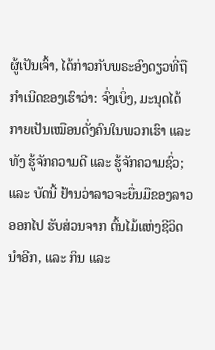ຜູ້ເປັນເຈົ້າ, ໄດ້ກ່າວກັບພຣະອົງດຽວທີ່ຖືກຳເນີດຂອງເຮົາວ່າ: ຈົ່ງເບິ່ງ, ມະນຸດໄດ້ກາຍເປັນເໝືອນດັ່ງຄົນໃນພວກເຮົາ ແລະ ທັງ ຮູ້ຈັກຄວາມດີ ແລະ ຮູ້ຈັກຄວາມຊົ່ວ; ແລະ ບັດນີ້ ຢ້ານວ່າລາວຈະຍື່ນມືຂອງລາວອອກໄປ ຮັບສ່ວນຈາກ ຕົ້ນໄມ້ແຫ່ງຊີວິດນຳອີກ, ແລະ ກິນ ແລະ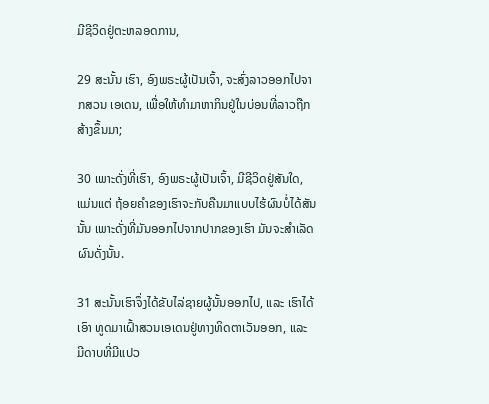ມີຊີວິດຢູ່ຕະຫລອດການ,

29 ສະນັ້ນ ເຮົາ, ອົງພຣະຜູ້ເປັນເຈົ້າ, ຈະສົ່ງລາວອອກໄປຈາກສວນ ເອເດນ, ເພື່ອໃຫ້ທຳມາຫາກິນຢູ່ໃນບ່ອນທີ່ລາວຖືກສ້າງຂຶ້ນມາ;

30 ເພາະດັ່ງທີ່ເຮົາ, ອົງພຣະຜູ້ເປັນເຈົ້າ, ມີຊີວິດຢູ່ສັນໃດ, ແມ່ນແຕ່ ຖ້ອຍຄຳຂອງເຮົາຈະກັບຄືນມາແບບໄຮ້ຜົນບໍ່ໄດ້ສັນນັ້ນ ເພາະດັ່ງທີ່ມັນອອກໄປຈາກປາກຂອງເຮົາ ມັນຈະສຳເລັດຜົນດັ່ງນັ້ນ.

31 ສະນັ້ນເຮົາຈຶ່ງໄດ້ຂັບໄລ່ຊາຍຜູ້ນັ້ນອອກໄປ, ແລະ ເຮົາໄດ້ເອົາ ທູດມາເຝົ້າສວນເອເດນຢູ່ທາງທິດຕາເວັນອອກ, ແລະ ມີດາບທີ່ມີແປວ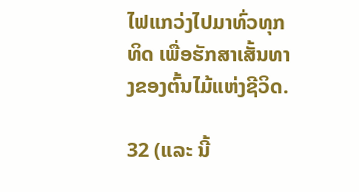ໄຟແກວ່ງໄປມາທົ່ວທຸກທິດ ເພື່ອຮັກສາເສັ້ນທາງຂອງຕົ້ນໄມ້ແຫ່ງຊີວິດ.

32 (ແລະ ນີ້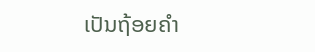ເປັນຖ້ອຍຄຳ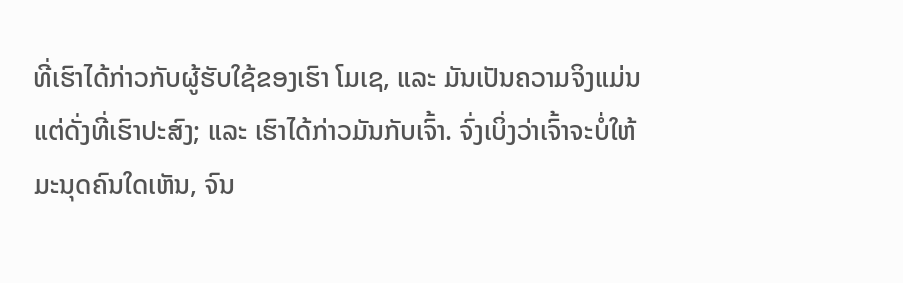ທີ່ເຮົາໄດ້ກ່າວກັບຜູ້ຮັບໃຊ້ຂອງເຮົາ ໂມເຊ, ແລະ ມັນເປັນຄວາມຈິງແມ່ນແຕ່ດັ່ງທີ່ເຮົາປະສົງ; ແລະ ເຮົາໄດ້ກ່າວມັນກັບເຈົ້າ. ຈົ່ງເບິ່ງວ່າເຈົ້າຈະບໍ່ໃຫ້ມະນຸດຄົນໃດເຫັນ, ຈົນ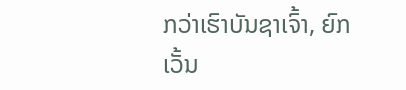ກວ່າເຮົາບັນຊາເຈົ້າ, ຍົກເວັ້ນ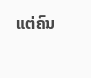ແຕ່ຄົນ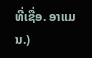ທີ່ເຊື່ອ. ອາແມນ.)